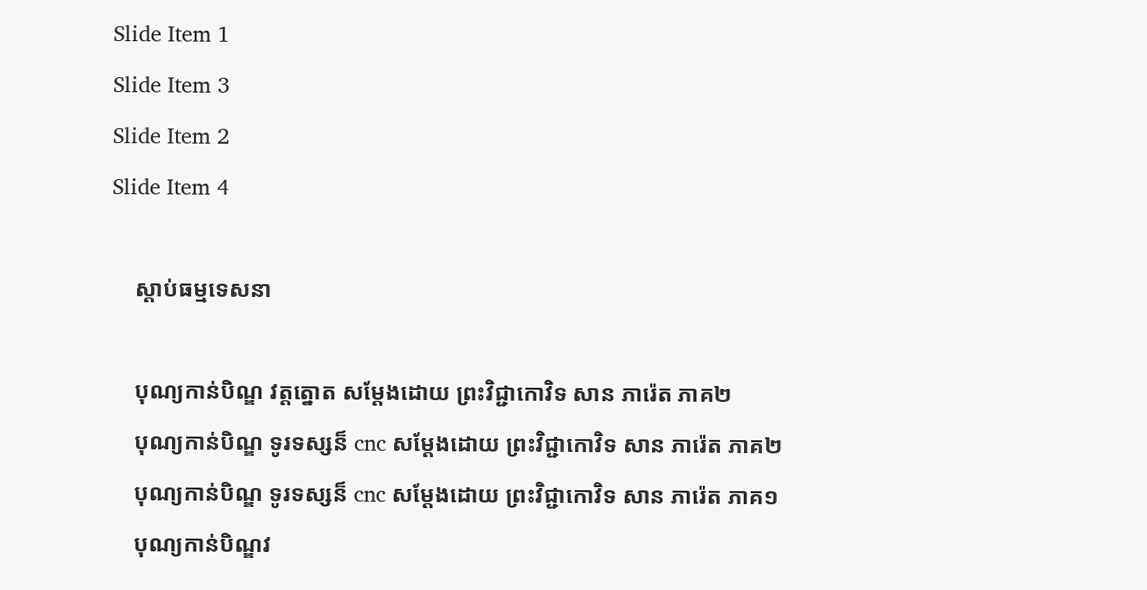Slide Item 1
Slide Item 3
Slide Item 2
Slide Item 4

    ស្តាប់ធម្មទេសនា

    បុណ្យកាន់បិណ្ឌ វត្តត្នោត សម្ដែងដោយ ព្រះវិជ្ជាកោវិទ សាន ភារ៉េត ភាគ២
    បុណ្យកាន់បិណ្ឌ ទូរទស្សន៏ cnc សម្ដែងដោយ ព្រះវិជ្ជាកោវិទ សាន ភារ៉េត ភាគ២
    បុណ្យកាន់បិណ្ឌ ទូរទស្សន៏ cnc សម្ដែងដោយ ព្រះវិជ្ជាកោវិទ សាន ភារ៉េត ភាគ១
    បុណ្យកាន់បិណ្ឌវ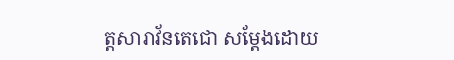ត្តសារាវ័នតេជោ សម្ដែងដោយ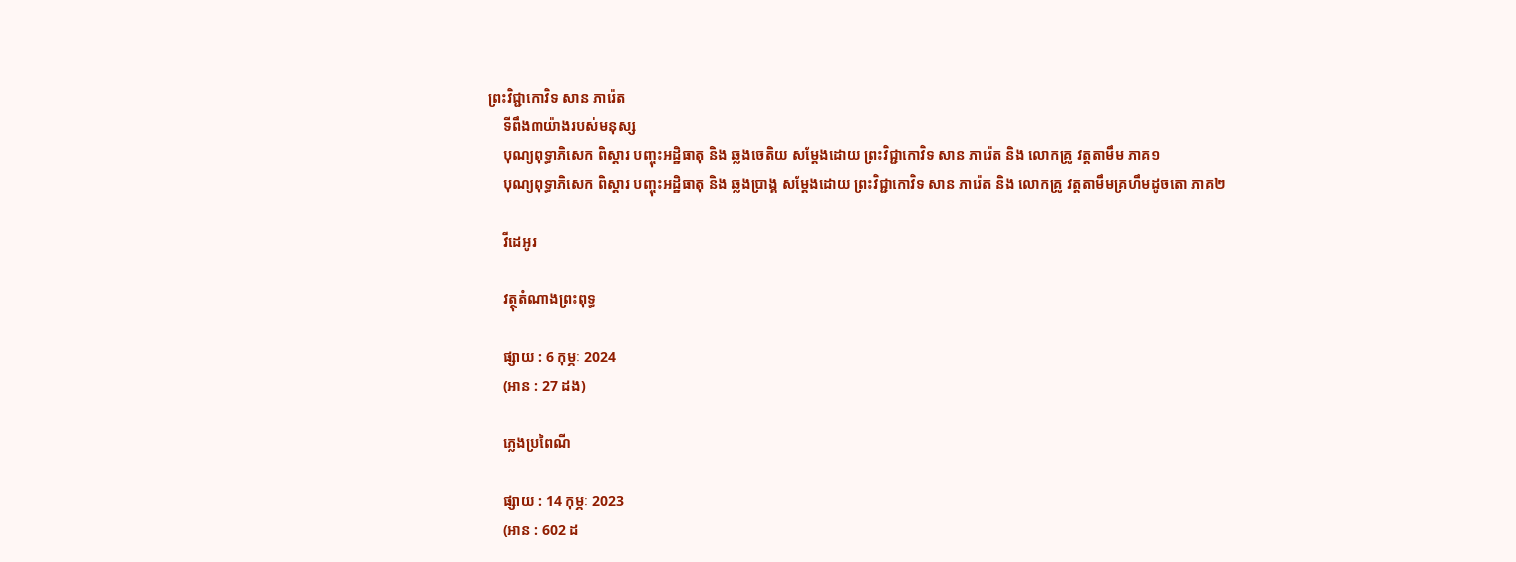ព្រះវិជ្ជាកោវិទ សាន ភារ៉េត
    ទីពឹង៣យ៉ាងរបស់មនុស្ស
    បុណ្យពុទ្ធាភិសេក ពិស្ដារ បញ្ចុះអដ្ឋិធាតុ និង ឆ្លងចេតិយ សម្ដែងដោយ ព្រះវិជ្ជាកោវិទ សាន ភារ៉េត និង លោកគ្រូ វត្តតាមឹម ភាគ១
    បុណ្យពុទ្ធាភិសេក ពិស្ដារ បញ្ចុះអដ្ឋិធាតុ និង ឆ្លងប្រាង្គ សម្ដែងដោយ ព្រះវិជ្ជាកោវិទ សាន ភារ៉េត និង លោកគ្រូ វត្តតាមឹមគ្រហឹមដូចតោ ភាគ២

    វីដេអូរ

    វត្ថុតំណាងព្រះពុទ្ធ

    ផ្សាយ : 6 កុម្ភៈ 2024
    (អាន : 27 ដង)

    ភ្លេងប្រពៃណី

    ផ្សាយ : 14 កុម្ភៈ 2023
    (អាន : 602 ដ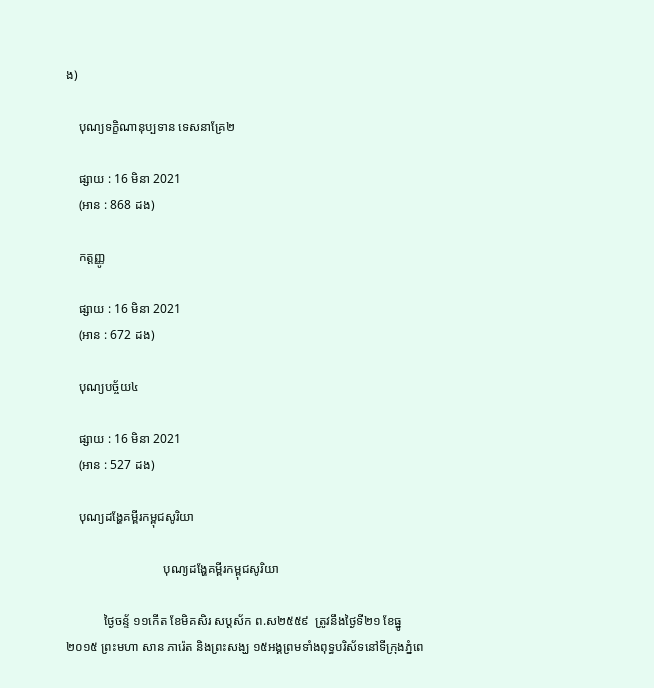ង)

    បុណ្យទក្ខិណានុប្បទាន ទេសនាគ្រែ២

    ផ្សាយ : 16 មិនា 2021
    (អាន : 868 ដង)

    កត្តញ្ញូ

    ផ្សាយ : 16 មិនា 2021
    (អាន : 672 ដង)

    បុណ្យបច្ច័យ៤

    ផ្សាយ : 16 មិនា 2021
    (អាន : 527 ដង)

    បុណ្យដង្ហែគម្ពីរកម្ពុជសូរិយា

                               បុណ្យដង្ហែគម្ពីរកម្ពុជសូរិយា

            ថ្ងៃចន្ទ័ ១១កើត ខែមិគសិរ សប្តស័ក ព.ស២៥៥៩  ត្រូវនឹងថ្ងៃទី២១ ខែធ្នូ ២០១៥ ព្រះមហា សាន ភារ៉េត និងព្រះសង្ឃ ១៥អង្គព្រមទាំងពុទ្ធបរិស័ទនៅទីក្រុងភ្នំពេ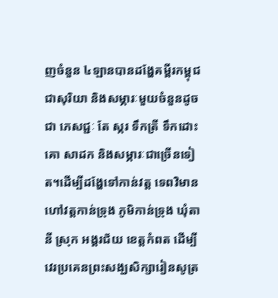ញចំនួន ៤ឡានបានដង្ហែគម្ពីរកម្ពុជជាសុរិយា និងសម្ភារៈមួយចំនួនដូចជា ភេសជ្ជៈ តែ ស្ករ ទឹកត្រី ទឹកដោះគោ សាដក និងសម្ភារៈជាច្រើនទៀត។ដើម្បីដង្ហែទៅកាន់វត្ត ទេពវិមាន ហៅវត្តកាន់ទ្រុង ភូមិកាន់ទ្រុង ឃុំតានី ស្រុក អង្គរជ័យ ខេត្តកំពត ដើម្បីវេរប្រគេនព្រះសង្ឃសិក្សារៀនសូត្រ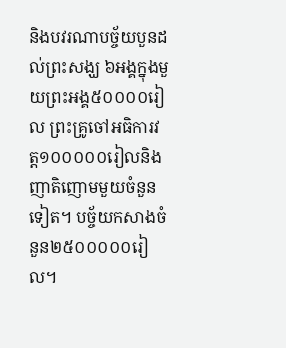និងបវរណាបច្ច័យបួនដល់ព្រះសង្ឃ ៦អង្គក្នុងមួយព្រះអង្គ៥០០០០រៀល ព្រះគ្រូចៅអធិការវត្ត១០០០០០រៀលនិងញាតិញោមមួយចំនួនទៀត។ បច្ច័យកសាងចំនួន២៥០០០០០រៀល។